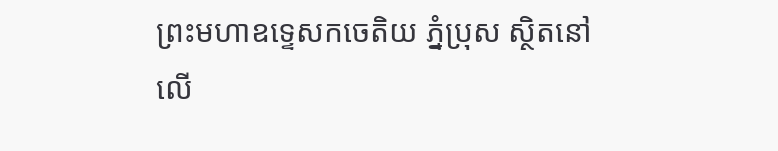ព្រះមហាឧទ្ទេសកចេតិយ ភ្នំប្រុស ស្ថិតនៅលើ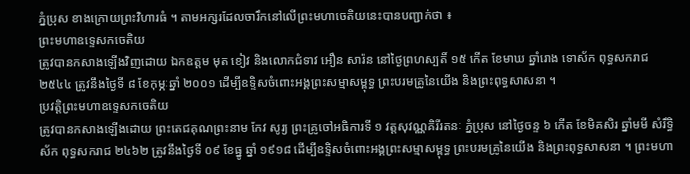ភ្នំប្រុស ខាងក្រោយព្រះវិហារធំ ។ តាមអក្សរដែលចារឹកនៅលើព្រះមហាចេតិយនេះបានបញ្ជាក់ថា ៖
ព្រះមហាឧទេ្ទសកចេតិយ
ត្រូវបានកសាងឡើងវិញដោយ ឯកឧត្ដម មុត ខៀវ និងលោកជំទាវ អឿន សារ៉ន នៅថ្ងៃព្រហស្បតិ៍ ១៥ កើត ខែមាឃ ឆ្នាំរោង ទោស័ក ពុទ្ធសករាជ ២៥៤៤ ត្រូវនឹងថ្ងៃទី ៨ ខែកុម្ភៈឆ្នាំ ២០០១ ដើម្បីឧទ្ទិសចំពោះអង្គព្រះសម្មាសម្ពុទ្ធ ព្រះបរមគ្រូនៃយើង និងព្រះពុទ្ធសាសនា ។
ប្រវត្តិព្រះមហាឧទ្ទេសកចេតិយ
ត្រូវបានកសាងឡើងដោយ ព្រះតេជគុណព្រះនាម កែវ សូរ្យ ព្រះគ្រូចៅអធិការទី ១ វត្តសុវណ្ណគិរីរតនៈ ភ្នំប្រុស នៅថ្ងៃចន្ទ ៦ កើត ខែមិគសិរ ឆ្នាំមមី សំរឹទ្ធិស័ក ពុទ្ធសករាជ ២៤៦២ ត្រូវនឹងថ្ងៃទី ០៩ ខែធ្នូ ឆ្នាំ ១៩១៨ ដើម្បីឧទ្ទិសចំពោះអង្គព្រះសម្មាសម្ពុទ្ធ ព្រះបរមគ្រូនៃយើង និងព្រះពុទ្ធសាសនា ។ ព្រះមហា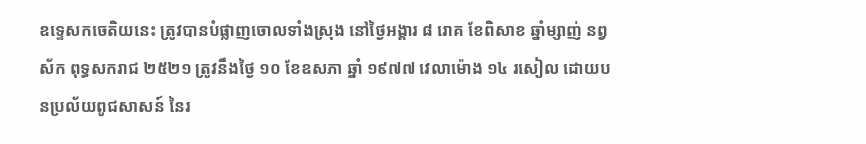ឧទ្ទេសកចេតិយនេះ ត្រូវបានបំផ្លាញចោលទាំងស្រុង នៅថ្ងៃអង្គារ ៨ រោគ ខែពិសាខ ឆ្នាំម្សាញ់ នព្វស័ក ពុទ្ធសករាជ ២៥២១ ត្រូវនឹងថ្ងៃ ១០ ខែឧសភា ឆ្នាំ ១៩៧៧ វេលាម៉ោង ១៤ រសៀល ដោយបនប្រល័យពូជសាសន៍ នៃរ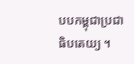បបកម្ពុជាប្រជាធិបតេយ្យ ។